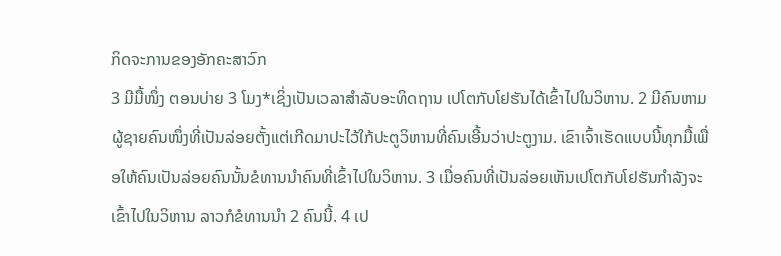ກິດຈະການຂອງອັກຄະສາວົກ
3 ມີມື້ໜຶ່ງ ຕອນບ່າຍ 3 ໂມງ*ເຊິ່ງເປັນເວລາສຳລັບອະທິດຖານ ເປໂຕກັບໂຢຮັນໄດ້ເຂົ້າໄປໃນວິຫານ. 2 ມີຄົນຫາມຜູ້ຊາຍຄົນໜຶ່ງທີ່ເປັນລ່ອຍຕັ້ງແຕ່ເກີດມາປະໄວ້ໃກ້ປະຕູວິຫານທີ່ຄົນເອີ້ນວ່າປະຕູງາມ. ເຂົາເຈົ້າເຮັດແບບນີ້ທຸກມື້ເພື່ອໃຫ້ຄົນເປັນລ່ອຍຄົນນັ້ນຂໍທານນຳຄົນທີ່ເຂົ້າໄປໃນວິຫານ. 3 ເມື່ອຄົນທີ່ເປັນລ່ອຍເຫັນເປໂຕກັບໂຢຮັນກຳລັງຈະເຂົ້າໄປໃນວິຫານ ລາວກໍຂໍທານນຳ 2 ຄົນນີ້. 4 ເປ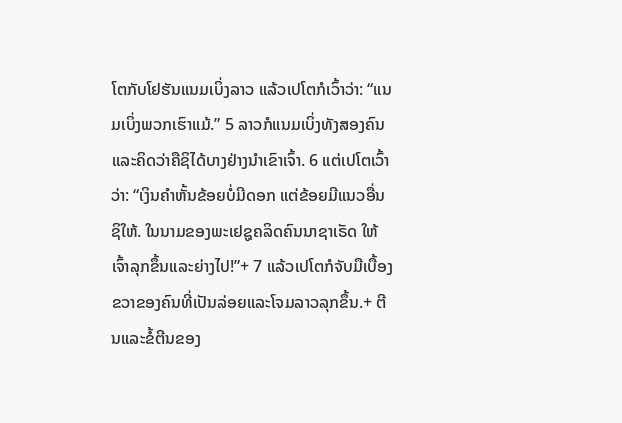ໂຕກັບໂຢຮັນແນມເບິ່ງລາວ ແລ້ວເປໂຕກໍເວົ້າວ່າ: “ແນມເບິ່ງພວກເຮົາແມ້.” 5 ລາວກໍແນມເບິ່ງທັງສອງຄົນແລະຄິດວ່າຄືຊິໄດ້ບາງຢ່າງນຳເຂົາເຈົ້າ. 6 ແຕ່ເປໂຕເວົ້າວ່າ: “ເງິນຄຳຫັ້ນຂ້ອຍບໍ່ມີດອກ ແຕ່ຂ້ອຍມີແນວອື່ນຊິໃຫ້. ໃນນາມຂອງພະເຢຊູຄລິດຄົນນາຊາເຣັດ ໃຫ້ເຈົ້າລຸກຂຶ້ນແລະຍ່າງໄປ!”+ 7 ແລ້ວເປໂຕກໍຈັບມືເບື້ອງຂວາຂອງຄົນທີ່ເປັນລ່ອຍແລະໂຈມລາວລຸກຂຶ້ນ.+ ຕີນແລະຂໍ້ຕີນຂອງ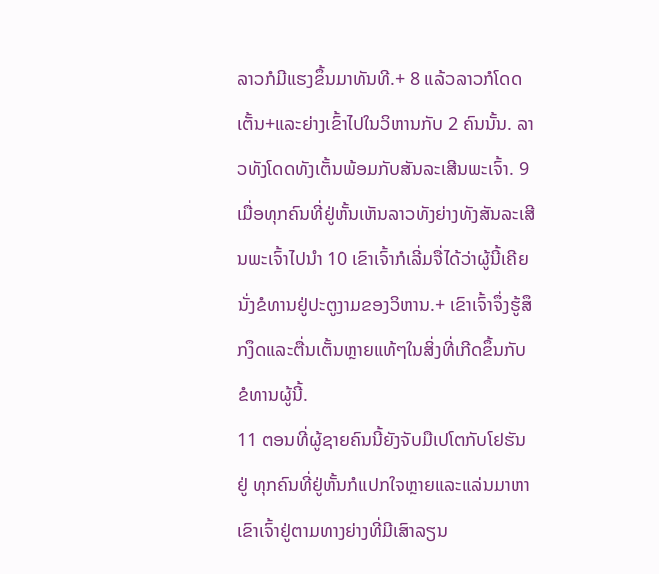ລາວກໍມີແຮງຂຶ້ນມາທັນທີ.+ 8 ແລ້ວລາວກໍໂດດເຕັ້ນ+ແລະຍ່າງເຂົ້າໄປໃນວິຫານກັບ 2 ຄົນນັ້ນ. ລາວທັງໂດດທັງເຕັ້ນພ້ອມກັບສັນລະເສີນພະເຈົ້າ. 9 ເມື່ອທຸກຄົນທີ່ຢູ່ຫັ້ນເຫັນລາວທັງຍ່າງທັງສັນລະເສີນພະເຈົ້າໄປນຳ 10 ເຂົາເຈົ້າກໍເລີ່ມຈື່ໄດ້ວ່າຜູ້ນີ້ເຄີຍນັ່ງຂໍທານຢູ່ປະຕູງາມຂອງວິຫານ.+ ເຂົາເຈົ້າຈຶ່ງຮູ້ສຶກງຶດແລະຕື່ນເຕັ້ນຫຼາຍແທ້ໆໃນສິ່ງທີ່ເກີດຂຶ້ນກັບຂໍທານຜູ້ນີ້.
11 ຕອນທີ່ຜູ້ຊາຍຄົນນີ້ຍັງຈັບມືເປໂຕກັບໂຢຮັນຢູ່ ທຸກຄົນທີ່ຢູ່ຫັ້ນກໍແປກໃຈຫຼາຍແລະແລ່ນມາຫາເຂົາເຈົ້າຢູ່ຕາມທາງຍ່າງທີ່ມີເສົາລຽນ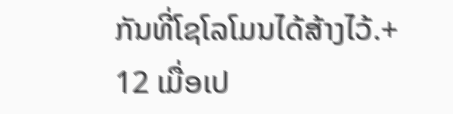ກັນທີ່ໂຊໂລໂມນໄດ້ສ້າງໄວ້.+ 12 ເມື່ອເປ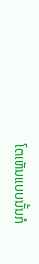ໂຕເຫັນແບບນັ້ນກໍ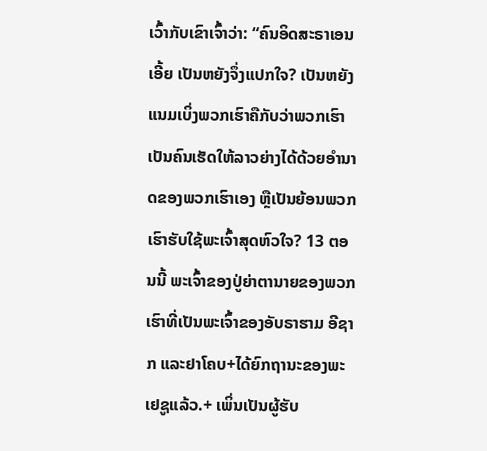ເວົ້າກັບເຂົາເຈົ້າວ່າ: “ຄົນອິດສະຣາເອນເອີ້ຍ ເປັນຫຍັງຈຶ່ງແປກໃຈ? ເປັນຫຍັງແນມເບິ່ງພວກເຮົາຄືກັບວ່າພວກເຮົາເປັນຄົນເຮັດໃຫ້ລາວຍ່າງໄດ້ດ້ວຍອຳນາດຂອງພວກເຮົາເອງ ຫຼືເປັນຍ້ອນພວກເຮົາຮັບໃຊ້ພະເຈົ້າສຸດຫົວໃຈ? 13 ຕອນນີ້ ພະເຈົ້າຂອງປູ່ຍ່າຕານາຍຂອງພວກເຮົາທີ່ເປັນພະເຈົ້າຂອງອັບຣາຮາມ ອີຊາກ ແລະຢາໂຄບ+ໄດ້ຍົກຖານະຂອງພະເຢຊູແລ້ວ.+ ເພິ່ນເປັນຜູ້ຮັບ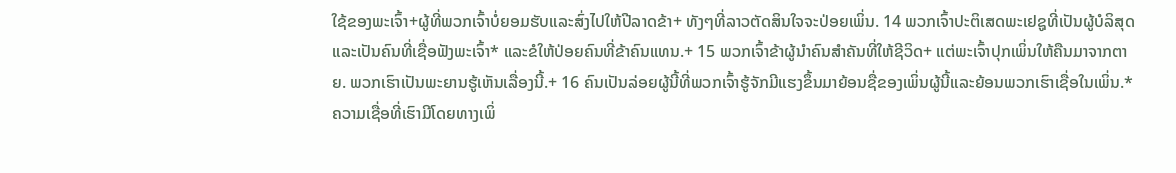ໃຊ້ຂອງພະເຈົ້າ+ຜູ້ທີ່ພວກເຈົ້າບໍ່ຍອມຮັບແລະສົ່ງໄປໃຫ້ປີລາດຂ້າ+ ທັງໆທີ່ລາວຕັດສິນໃຈຈະປ່ອຍເພິ່ນ. 14 ພວກເຈົ້າປະຕິເສດພະເຢຊູທີ່ເປັນຜູ້ບໍລິສຸດແລະເປັນຄົນທີ່ເຊື່ອຟັງພະເຈົ້າ* ແລະຂໍໃຫ້ປ່ອຍຄົນທີ່ຂ້າຄົນແທນ.+ 15 ພວກເຈົ້າຂ້າຜູ້ນຳຄົນສຳຄັນທີ່ໃຫ້ຊີວິດ+ ແຕ່ພະເຈົ້າປຸກເພິ່ນໃຫ້ຄືນມາຈາກຕາຍ. ພວກເຮົາເປັນພະຍານຮູ້ເຫັນເລື່ອງນີ້.+ 16 ຄົນເປັນລ່ອຍຜູ້ນີ້ທີ່ພວກເຈົ້າຮູ້ຈັກມີແຮງຂຶ້ນມາຍ້ອນຊື່ຂອງເພິ່ນຜູ້ນີ້ແລະຍ້ອນພວກເຮົາເຊື່ອໃນເພິ່ນ.* ຄວາມເຊື່ອທີ່ເຮົາມີໂດຍທາງເພິ່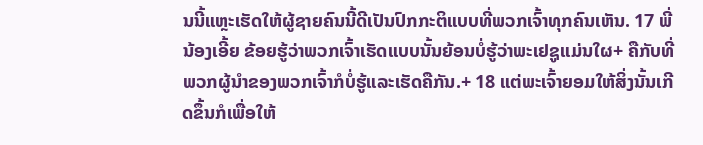ນນີ້ແຫຼະເຮັດໃຫ້ຜູ້ຊາຍຄົນນີ້ດີເປັນປົກກະຕິແບບທີ່ພວກເຈົ້າທຸກຄົນເຫັນ. 17 ພີ່ນ້ອງເອີ້ຍ ຂ້ອຍຮູ້ວ່າພວກເຈົ້າເຮັດແບບນັ້ນຍ້ອນບໍ່ຮູ້ວ່າພະເຢຊູແມ່ນໃຜ+ ຄືກັບທີ່ພວກຜູ້ນຳຂອງພວກເຈົ້າກໍບໍ່ຮູ້ແລະເຮັດຄືກັນ.+ 18 ແຕ່ພະເຈົ້າຍອມໃຫ້ສິ່ງນັ້ນເກີດຂຶ້ນກໍເພື່ອໃຫ້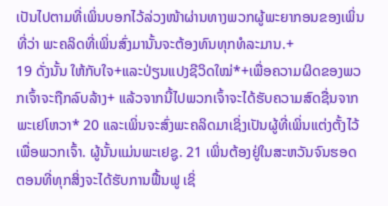ເປັນໄປຕາມທີ່ເພິ່ນບອກໄວ້ລ່ວງໜ້າຜ່ານທາງພວກຜູ້ພະຍາກອນຂອງເພິ່ນທີ່ວ່າ ພະຄລິດທີ່ເພິ່ນສົ່ງມານັ້ນຈະຕ້ອງທົນທຸກທໍລະມານ.+
19 ດັ່ງນັ້ນ ໃຫ້ກັບໃຈ+ແລະປ່ຽນແປງຊີວິດໃໝ່*+ເພື່ອຄວາມຜິດຂອງພວກເຈົ້າຈະຖືກລົບລ້າງ+ ແລ້ວຈາກນີ້ໄປພວກເຈົ້າຈະໄດ້ຮັບຄວາມສົດຊື່ນຈາກພະເຢໂຫວາ* 20 ແລະເພິ່ນຈະສົ່ງພະຄລິດມາເຊິ່ງເປັນຜູ້ທີ່ເພິ່ນແຕ່ງຕັ້ງໄວ້ເພື່ອພວກເຈົ້າ. ຜູ້ນັ້ນແມ່ນພະເຢຊູ. 21 ເພິ່ນຕ້ອງຢູ່ໃນສະຫວັນຈົນຮອດຕອນທີ່ທຸກສິ່ງຈະໄດ້ຮັບການຟື້ນຟູ ເຊິ່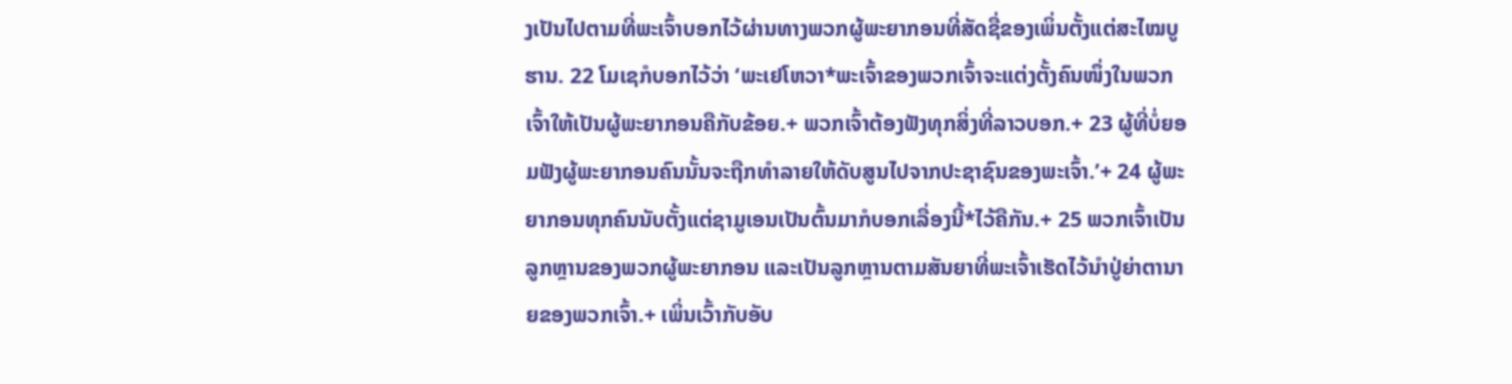ງເປັນໄປຕາມທີ່ພະເຈົ້າບອກໄວ້ຜ່ານທາງພວກຜູ້ພະຍາກອນທີ່ສັດຊື່ຂອງເພິ່ນຕັ້ງແຕ່ສະໄໝບູຮານ. 22 ໂມເຊກໍບອກໄວ້ວ່າ ‘ພະເຢໂຫວາ*ພະເຈົ້າຂອງພວກເຈົ້າຈະແຕ່ງຕັ້ງຄົນໜຶ່ງໃນພວກເຈົ້າໃຫ້ເປັນຜູ້ພະຍາກອນຄືກັບຂ້ອຍ.+ ພວກເຈົ້າຕ້ອງຟັງທຸກສິ່ງທີ່ລາວບອກ.+ 23 ຜູ້ທີ່ບໍ່ຍອມຟັງຜູ້ພະຍາກອນຄົນນັ້ນຈະຖືກທຳລາຍໃຫ້ດັບສູນໄປຈາກປະຊາຊົນຂອງພະເຈົ້າ.’+ 24 ຜູ້ພະຍາກອນທຸກຄົນນັບຕັ້ງແຕ່ຊາມູເອນເປັນຕົ້ນມາກໍບອກເລື່ອງນີ້*ໄວ້ຄືກັນ.+ 25 ພວກເຈົ້າເປັນລູກຫຼານຂອງພວກຜູ້ພະຍາກອນ ແລະເປັນລູກຫຼານຕາມສັນຍາທີ່ພະເຈົ້າເຮັດໄວ້ນຳປູ່ຍ່າຕານາຍຂອງພວກເຈົ້າ.+ ເພິ່ນເວົ້າກັບອັບ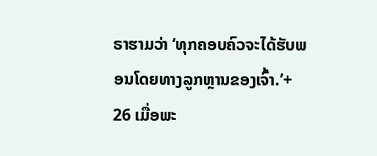ຣາຮາມວ່າ ‘ທຸກຄອບຄົວຈະໄດ້ຮັບພອນໂດຍທາງລູກຫຼານຂອງເຈົ້າ.’+ 26 ເມື່ອພະ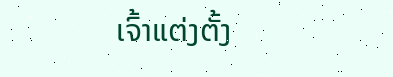ເຈົ້າແຕ່ງຕັ້ງ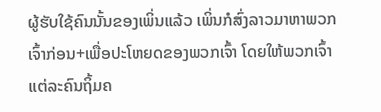ຜູ້ຮັບໃຊ້ຄົນນັ້ນຂອງເພິ່ນແລ້ວ ເພິ່ນກໍສົ່ງລາວມາຫາພວກເຈົ້າກ່ອນ+ເພື່ອປະໂຫຍດຂອງພວກເຈົ້າ ໂດຍໃຫ້ພວກເຈົ້າແຕ່ລະຄົນຖິ້ມຄ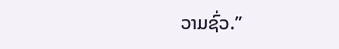ວາມຊົ່ວ.”